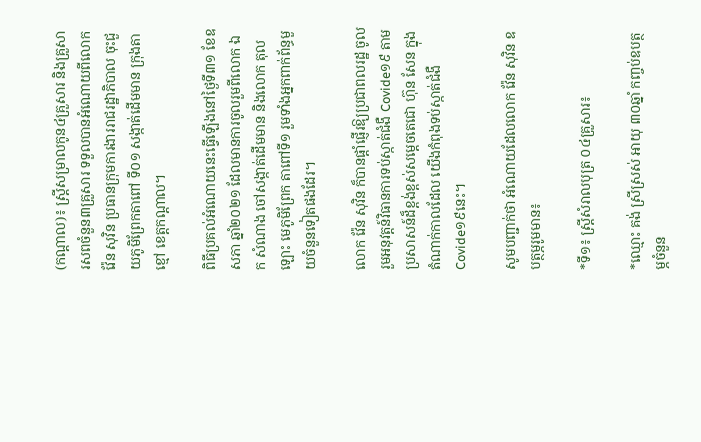(កណ្ដាល)៖ ស្ត្រីសម្រាលកូន៤គ្រួសារ និងគ្រួសារសពចំនួន៣គ្រួសារ ទទួលបានអំណោយពីលោក វ៉ែន សុវិន ប្រធានក្រុមការងាររាជរដ្ឋាភិបាល ចុះជួយភូមិព្រែកតាពៅ ទី០១ សង្កាត់ដើមមាន ក្រុងតាខ្មៅ ខេត្តកណ្ដាល។

ពិធីប្រគល់អំណោយនេះធ្វើឡើងនៅថ្ងៃទី៣១ ខែឧសភា ឆ្នាំ២០២១ ដែលមានការចូលរួមពីលោក ឯក សំណាង ចៅសង្កាត់ដើមមាន និងលោក តុល ឡោះ មេភូមិព្រែក តាពៅទី១ រួមទាំងអ្នកពាក់ព័ន្ធមួយចំនួនទៀតផងដែរ។

លោក វ៉ែន សុវិន ក៏បានផ្តាំផ្ញើរឱ្យប្រជាពលរដ្ឋ ចូលរួមអនុវត្តន៍វិធានការទប់ស្កាត់ជំងឺ Covide១៩ តាមប្រសាសន៍ដ៏ខ្ពង់ខ្ពស់សម្ដេចតេជោ ហ៊ុន សែន ក្នុងតំណាក់កាលដែល យើងកំពុងទប់ស្កាត់ជំងឺ Covide១៩នេះ។

សូមបញ្ជាក់ថា អំណោយដែលលោក វ៉ែន សុវិន ឧបត្ថម្ភរូមមាន៖

*ទី១៖ ស្រ្ដីសំរាលបុត្រ ០៤គ្រួសារ៖

*ឈ្មោះ គង់ ស្រីស្រស់ អាយុ ៣០ឆ្នាំ កញ្ចប់ឧបត្ថម្ភចំនួន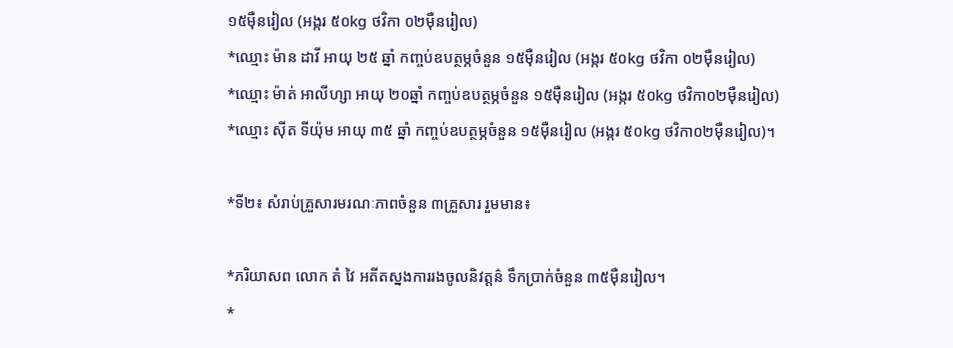១៥ម៉ឺនរៀល (អង្ករ ៥០kg ថវិកា ០២ម៉ឺនរៀល)
*ឈ្មោះ ម៉ាន ដាវី អាយុ ២៥ ឆ្នាំ កញ្ចប់ឧបត្ថម្ភចំនួន ១៥ម៉ឺនរៀល (អង្ករ ៥០kg ថវិកា ០២ម៉ឺនរៀល)
*ឈ្មោះ ម៉ាត់ អាលីហ្សា អាយុ ២០ឆ្នាំ កញ្ចប់ឧបត្ថម្ភចំនួន ១៥ម៉ឺនរៀល (អង្ករ ៥០kg ថវិកា០២ម៉ឺនរៀល)
*ឈ្មោះ ស៊ីត ទីយ៉ុម អាយុ ៣៥ ឆ្នាំ កញ្ចប់ឧបត្ថម្ភចំនួន ១៥ម៉ឺនរៀល (អង្ករ ៥០kg ថវិកា០២ម៉ឺនរៀល)។

*ទី២៖ សំរាប់គ្រួសារមរណៈភាពចំនួន ៣គ្រួសារ រួមមាន៖

*ភរិយាសព លោក តំ វៃ អតីតស្នងការរងចូលនិវត្តន៌ ទឹកប្រាក់ចំនួន ៣៥ម៉ឺនរៀល។
*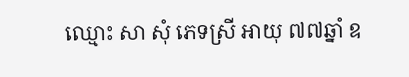ឈ្មោះ សា សុំ ភេទស្រី អាយុ ៧៧ឆ្នាំ ឧ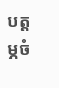បត្តម្ភចំ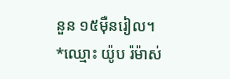នួន ១៥ម៉ឺនរៀល។
*ឈ្មោះ យ៉ូប រ៉ម៉ាស់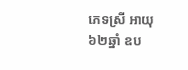ភេទស្រី អាយុ ៦២ឆ្នាំ ឧប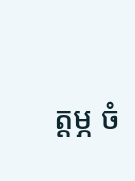ត្តម្ភ ចំ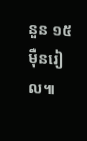នួន ១៥ ម៉ឺនរៀល៕